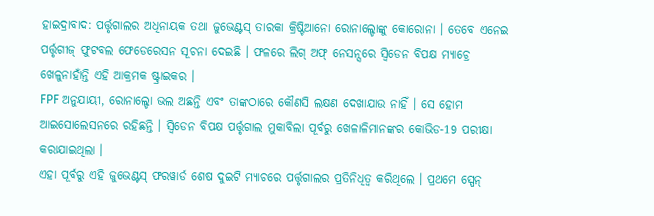ହାଇଦ୍ରାବାଦ: ପର୍ତ୍ତୃଗାଲର ଅଧିନାୟକ ତଥା ଜୁଭେଣ୍ଟସ୍ ତାରକା କ୍ରିଷ୍ଟିଆନୋ ରୋନାଲ୍ଡୋଙ୍କୁ କୋରୋନା । ତେବେ ଏନେଇ ପର୍ତ୍ତୃଗୀଜ୍ ଫୁଟବଲ ଫେଡେରେସନ ସୂଚନା ଦେଇଛି । ଫଳରେ ଲିଗ୍ ଅଫ୍ ନେସନ୍ସରେ ସ୍ୱିଡେନ ବିପକ୍ଷ ମ୍ୟାଚ୍ରେ ଖେଳୁନାହାଁନ୍ତି ଏହି ଆକ୍ରମକ ଷ୍ଟ୍ରାଇକର ।
FPF ଅନୁଯାୟୀ, ରୋନାଲ୍ଡୋ ଭଲ ଅଛନ୍ତି ଏବଂ ତାଙ୍କଠାରେ କୌଣସି ଲକ୍ଷଣ ଦେଖାଯାଉ ନାହିଁ । ସେ ହୋମ ଆଇସୋଲେସନରେ ରହିଛନ୍ତି । ସ୍ୱିଡେନ ବିପକ୍ଷ ପର୍ତ୍ତୃଗାଲ ମୁକାବିଲା ପୂର୍ବରୁ ଖେଳାଳିମାନଙ୍କର କୋଭିଡ-19 ପରୀକ୍ଷା କରାଯାଇଥିଲା ।
ଏହା ପୂର୍ବରୁ ଏହି ଜୁଭେଣ୍ଟସ୍ ଫରୱାର୍ଡ ଶେଷ ଦୁଇଟି ମ୍ୟାଚରେ ପର୍ତ୍ତୃଗାଲର ପ୍ରତିନିଧିତ୍ୱ କରିଥିଲେ । ପ୍ରଥମେ ସ୍ପେନ୍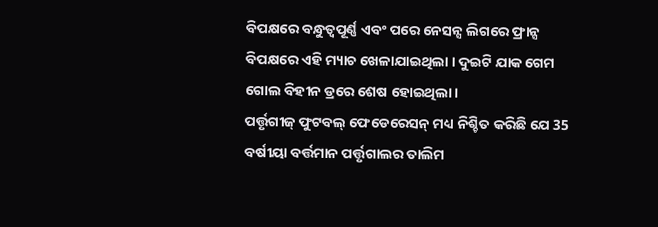ବିପକ୍ଷରେ ବନ୍ଧୁତ୍ୱପୂର୍ଣ୍ଣ ଏବଂ ପରେ ନେସନ୍ସ ଲିଗରେ ଫ୍ରାନ୍ସ ବିପକ୍ଷରେ ଏହି ମ୍ୟାଚ ଖେଳାଯାଇଥିଲା । ଦୁଇଟି ଯାକ ଗେମ ଗୋଲ ବିହୀନ ଡ୍ରରେ ଶେଷ ହୋଇଥିଲା ।
ପର୍ତ୍ତୃଗୀଜ୍ ଫୁଟବଲ୍ ଫେଡେରେସନ୍ ମଧ୍ୟ ନିଶ୍ଚିତ କରିଛି ଯେ 35 ବର୍ଷୀୟା ବର୍ତ୍ତମାନ ପର୍ତ୍ତୃଗାଲର ତାଲିମ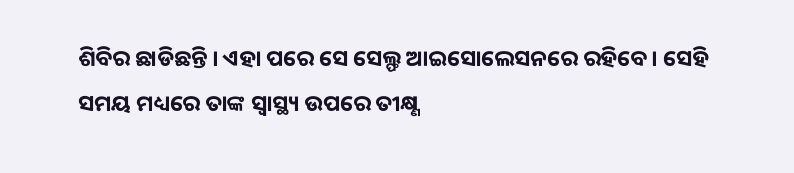ଶିବିର ଛାଡିଛନ୍ତି । ଏହା ପରେ ସେ ସେଲ୍ଫ ଆଇସୋଲେସନରେ ରହିବେ । ସେହି ସମୟ ମଧ୍ୟରେ ତାଙ୍କ ସ୍ୱାସ୍ଥ୍ୟ ଉପରେ ତୀକ୍ଷ୍ଣ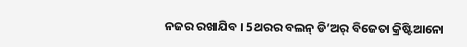ନଜର ରଖାଯିବ । 5ଥରର ବଲନ୍ ଡି’ଅର୍ ବିଜେତା କ୍ରିଷ୍ଟିଆନୋ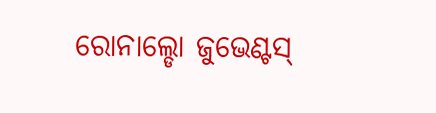ରୋନାଲ୍ଡୋ ଜୁଭେଣ୍ଟସ୍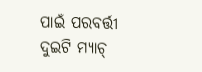ପାଇଁ ପରବର୍ତ୍ତୀ ଦୁଇଟି ମ୍ୟାଚ୍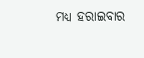ମଧ୍ୟ ହରାଇବାର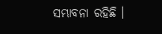ସମ୍ଭାବନା ରହିଛି ।